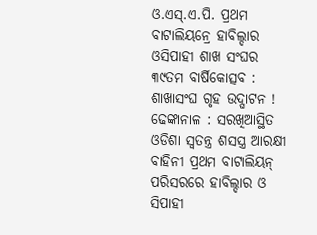ଓ.ଏସ୍.ଏ.ପି. ପ୍ରଥମ ବାଟାଲିୟନ୍ରେ ହାବିଲ୍ଦାର ଓସିପାହୀ ଶାଖ ସଂଘର ୩୯ତମ ବାର୍ଷିକୋତ୍ସବ : ଶାଖାସଂଘ ଗୃହ ଉଦ୍ଘାଟନ !
ଢେଙ୍କାନାଳ : ସରଖିଆସ୍ଥିତ ଓଡିଶା ସ୍ୱତନ୍ତ୍ର ଶସସ୍ତ୍ର ଆରକ୍ଷୀ ବାହିନୀ ପ୍ରଥମ ବାଟାଲିୟନ୍ ପରିସରରେ ହାବିଲ୍ଦାର ଓ ସିପାହୀ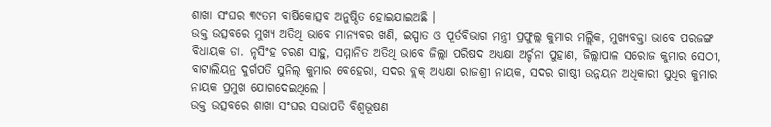ଶାଖା ସଂଘର ୩୯ତମ ବାର୍ଷିକୋତ୍ସବ ଅନୁଷ୍ଠିତ ହୋଇଯାଇଅଛି ।
ଉକ୍ତ ଉତ୍ସବରେ ମୁଖ୍ୟ ଅତିଥି ଭାବେ ମାନ୍ୟବର ଖଣି, ଇସ୍ପାତ ଓ ପୂର୍ତବିଭାଗ ମନ୍ତ୍ରୀ ପ୍ରଫୁଲ୍ଲ କୁମାର ମଲ୍ଲିକ, ମୁଖ୍ୟବକ୍ତା ଭାବେ ପରଜଙ୍ଗ ବିଧାୟକ ଡା. ନୃସିଂହ ଚରଣ ସାହୁ, ସମ୍ମାନିତ ଅତିଥି ଭାବେ ଜିଲ୍ଲା ପରିଷଦ ଅଧ୍ୟକ୍ଷା ଅର୍ଚ୍ଚନା ପୁହାଣ, ଜିଲ୍ଲାପାଳ ସରୋଜ କୁମାର ସେଠୀ, ବାଟାଲିୟନ୍ର ଦୁର୍ଗପତି ସୁନିଲ୍ କୁମାର ବେହେରା, ସଦର ବ୍ଲକ୍ ଅଧ୍ୟକ୍ଷା ରାଜଶ୍ରୀ ନାୟକ, ସଦର ଗାଷ୍ଠୀ ଉନ୍ନୟନ ଅଧିକାରୀ ସୁଧିର କୁମାର ନାୟକ ପ୍ରମୁଖ ଯୋଗଦେଇଥିଲେ ।
ଉକ୍ତ ଉତ୍ସବରେ ଶାଖା ସଂଘର ସଭାପତି ବିଶ୍ୱଭୂଷଣ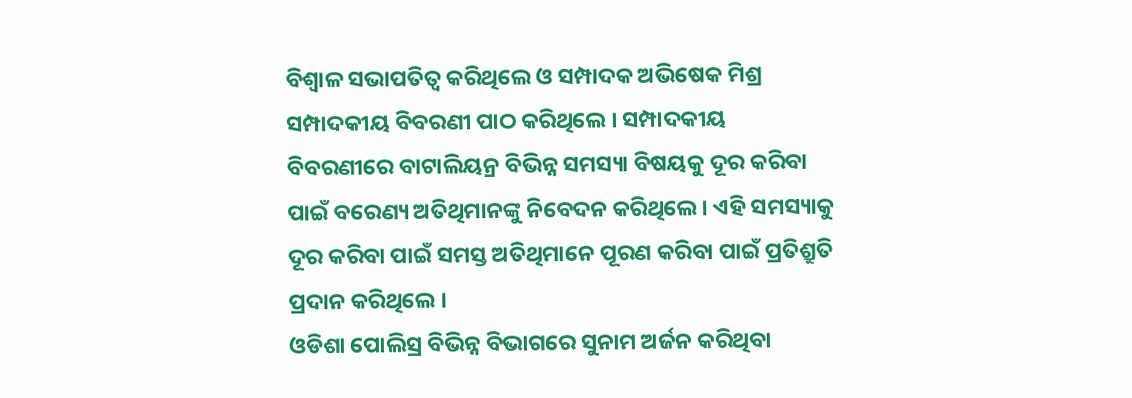ବିଶ୍ୱାଳ ସଭାପତିତ୍ୱ କରିଥିଲେ ଓ ସମ୍ପାଦକ ଅଭିଷେକ ମିଶ୍ର ସମ୍ପାଦକୀୟ ବିବରଣୀ ପାଠ କରିଥିଲେ । ସମ୍ପାଦକୀୟ ବିବରଣୀରେ ବାଟାଲିୟନ୍ର ବିଭିନ୍ନ ସମସ୍ୟା ବିଷୟକୁ ଦୂର କରିବା ପାଇଁ ବରେଣ୍ୟ ଅତିଥିମାନଙ୍କୁ ନିବେଦନ କରିଥିଲେ । ଏହି ସମସ୍ୟାକୁ ଦୂର କରିବା ପାଇଁ ସମସ୍ତ ଅତିଥିମାନେ ପୂରଣ କରିବା ପାଇଁ ପ୍ରତିଶ୍ରୁତି ପ୍ରଦାନ କରିଥିଲେ ।
ଓଡିଶା ପୋଲିସ୍ର ବିଭିନ୍ନ ବିଭାଗରେ ସୁନାମ ଅର୍ଜନ କରିଥିବା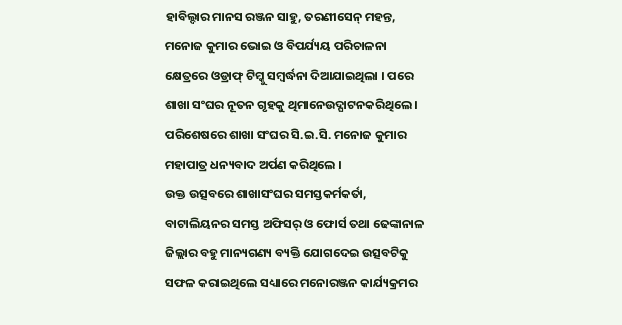ହାବିଲ୍ଦାର ମାନସ ରଞ୍ଜନ ସାହୁ, ତରଣୀସେନ୍ ମହନ୍ତ, ମନୋଜ କୁମାର ଭୋଇ ଓ ବିପର୍ଯ୍ୟୟ ପରିଚାଳନା କ୍ଷେତ୍ରରେ ଓଡ୍ରାଫ୍ ଟିମ୍କୁ ସମ୍ବର୍ଦ୍ଧନା ଦିଆଯାଇଥିଲା । ପରେ ଶାଖା ସଂଘର ନୂତନ ଗୃହକୁ ଥିମାନେଉଦ୍ଘାଟନକରିଥିଲେ । ପରିଶେଷରେ ଶାଖା ସଂଘର ସି.ଇ.ସି. ମନୋଜ କୁମାର ମହାପାତ୍ର ଧନ୍ୟବାଦ ଅର୍ପଣ କରିଥିଲେ ।
ଉକ୍ତ ଉତ୍ସବରେ ଶାଖାସଂଘର ସମସ୍ତକର୍ମକର୍ତା, ବାଟାଲିୟନର ସମସ୍ତ ଅଫିସର୍ ଓ ଫୋର୍ସ ତଥା ଢେଙ୍କାନାଳ ଜିଲ୍ଲାର ବହୁ ମାନ୍ୟଗଣ୍ୟ ବ୍ୟକ୍ତି ଯୋଗଦେଇ ଉତ୍ସବଟିକୁ ସଫଳ କରାଇଥିଲେ ସଧ୍ୟାରେ ମନୋରଞ୍ଜନ କାର୍ଯ୍ୟକ୍ରମର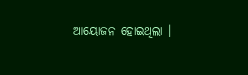ଆୟୋଜନ ହୋଇଥିଲା ।